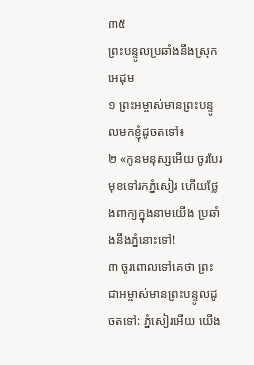៣៥
ព្រះបន្ទូលប្រឆាំងនឹងស្រុកអេដុម
១ ព្រះអម្ចាស់មានព្រះបន្ទូលមកខ្ញុំដូចតទៅ៖
២ «កូនមនុស្សអើយ ចូរបែរមុខទៅរកភ្នំសៀរ ហើយថ្លែងពាក្យក្នុងនាមយើង ប្រឆាំងនឹងភ្នំនោះទៅ!
៣ ចូរពោលទៅគេថា ព្រះជាអម្ចាស់មានព្រះបន្ទូលដូចតទៅ: ភ្នំសៀរអើយ យើង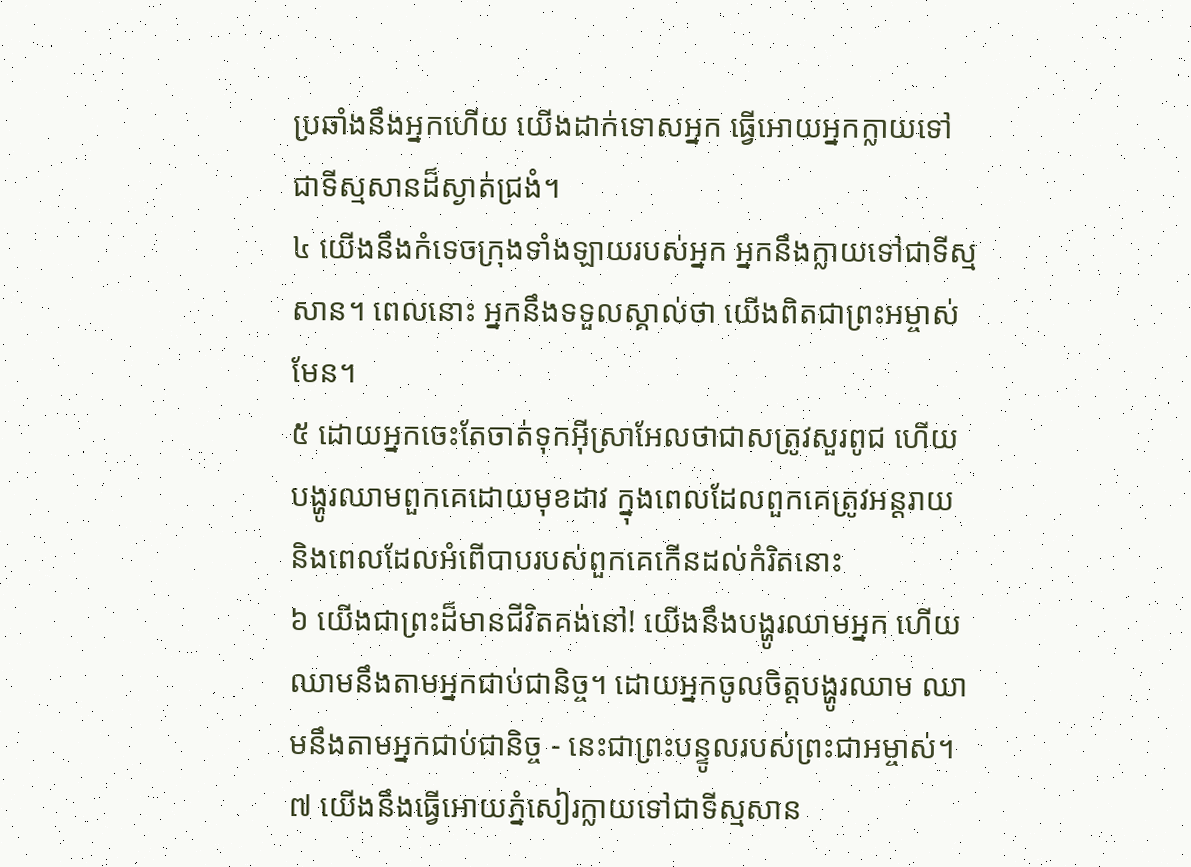ប្រឆាំងនឹងអ្នកហើយ យើងដាក់ទោសអ្នក ធ្វើអោយអ្នកក្លាយទៅជាទីស្មសានដ៏ស្ងាត់ជ្រងំ។
៤ យើងនឹងកំទេចក្រុងទាំងឡាយរបស់អ្នក អ្នកនឹងក្លាយទៅជាទីស្មសាន។ ពេលនោះ អ្នកនឹងទទួលស្គាល់ថា យើងពិតជាព្រះអម្ចាស់មែន។
៥ ដោយអ្នកចេះតែចាត់ទុកអ៊ីស្រាអែលថាជាសត្រូវសួរពូជ ហើយបង្ហូរឈាមពួកគេដោយមុខដាវ ក្នុងពេលដែលពួកគេត្រូវអន្តរាយ និងពេលដែលអំពើបាបរបស់ពួកគេកើនដល់កំរិតនោះ
៦ យើងជាព្រះដ៏មានជីវិតគង់នៅ! យើងនឹងបង្ហូរឈាមអ្នក ហើយឈាមនឹងតាមអ្នកជាប់ជានិច្ច។ ដោយអ្នកចូលចិត្តបង្ហូរឈាម ឈាមនឹងតាមអ្នកជាប់ជានិច្ច - នេះជាព្រះបន្ទូលរបស់ព្រះជាអម្ចាស់។
៧ យើងនឹងធ្វើអោយភ្នំសៀរក្លាយទៅជាទីស្មសាន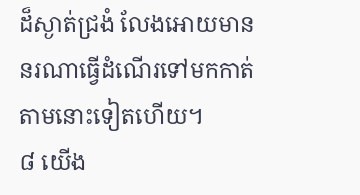ដ៏ស្ងាត់ជ្រងំ លែងអោយមាននរណាធ្វើដំណើរទៅមកកាត់តាមនោះទៀតហើយ។
៨ យើង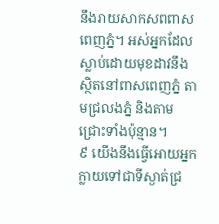នឹងរាយសាកសពពាសពេញភ្នំ។ អស់អ្នកដែលស្លាប់ដោយមុខដាវនឹងស្ថិតនៅពាសពេញភ្នំ តាមជ្រលងភ្នំ និងតាមជ្រោះទាំងប៉ុន្មាន។
៩ យើងនឹងធ្វើអោយអ្នកក្លាយទៅជាទីស្ងាត់ជ្រ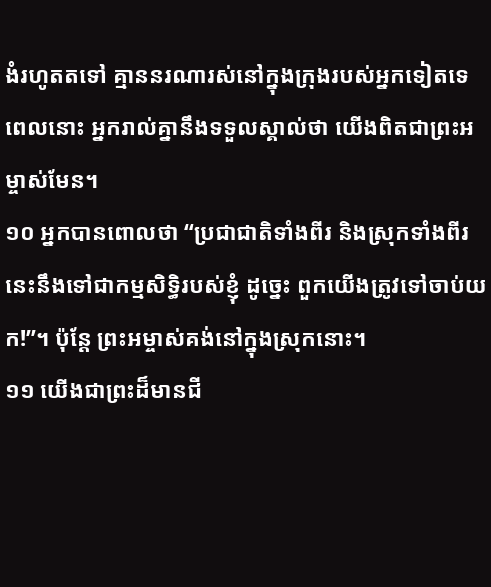ងំរហូតតទៅ គ្មាននរណារស់នៅក្នុងក្រុងរបស់អ្នកទៀតទេ ពេលនោះ អ្នករាល់គ្នានឹងទទួលស្គាល់ថា យើងពិតជាព្រះអម្ចាស់មែន។
១០ អ្នកបានពោលថា “ប្រជាជាតិទាំងពីរ និងស្រុកទាំងពីរនេះនឹងទៅជាកម្មសិទ្ធិរបស់ខ្ញុំ ដូច្នេះ ពួកយើងត្រូវទៅចាប់យក!”។ ប៉ុន្តែ ព្រះអម្ចាស់គង់នៅក្នុងស្រុកនោះ។
១១ យើងជាព្រះដ៏មានជី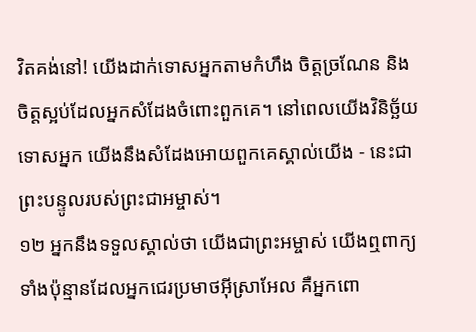វិតគង់នៅ! យើងដាក់ទោសអ្នកតាមកំហឹង ចិត្តច្រណែន និងចិត្តស្អប់ដែលអ្នកសំដែងចំពោះពួកគេ។ នៅពេលយើងវិនិច្ឆ័យទោសអ្នក យើងនឹងសំដែងអោយពួកគេស្គាល់យើង - នេះជាព្រះបន្ទូលរបស់ព្រះជាអម្ចាស់។
១២ អ្នកនឹងទទួលស្គាល់ថា យើងជាព្រះអម្ចាស់ យើងឮពាក្យទាំងប៉ុន្មានដែលអ្នកជេរប្រមាថអ៊ីស្រាអែល គឺអ្នកពោ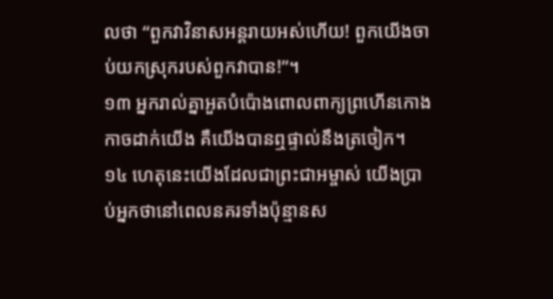លថា “ពួកវាវិនាសអន្តរាយអស់ហើយ! ពួកយើងចាប់យកស្រុករបស់ពួកវាបាន!”។
១៣ អ្នករាល់គ្នាអួតបំប៉ោងពោលពាក្យព្រហើនកោងកាចដាក់យើង គឺយើងបានឮផ្ទាល់នឹងត្រចៀក។
១៤ ហេតុនេះយើងដែលជាព្រះជាអម្ចាស់ យើងប្រាប់អ្នកថានៅពេលនគរទាំងប៉ុន្មានស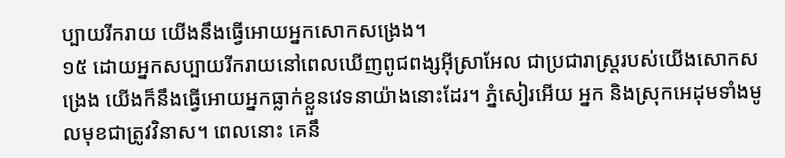ប្បាយរីករាយ យើងនឹងធ្វើអោយអ្នកសោកសង្រេង។
១៥ ដោយអ្នកសប្បាយរីករាយនៅពេលឃើញពូជពង្សអ៊ីស្រាអែល ជាប្រជារាស្ត្ររបស់យើងសោកសង្រេង យើងក៏នឹងធ្វើអោយអ្នកធ្លាក់ខ្លួនវេទនាយ៉ាងនោះដែរ។ ភ្នំសៀរអើយ អ្នក និងស្រុកអេដុមទាំងមូលមុខជាត្រូវវិនាស។ ពេលនោះ គេនឹ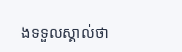ងទទួលស្គាល់ថា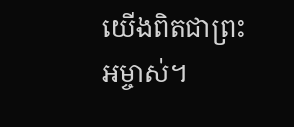យើងពិតជាព្រះអម្ចាស់។